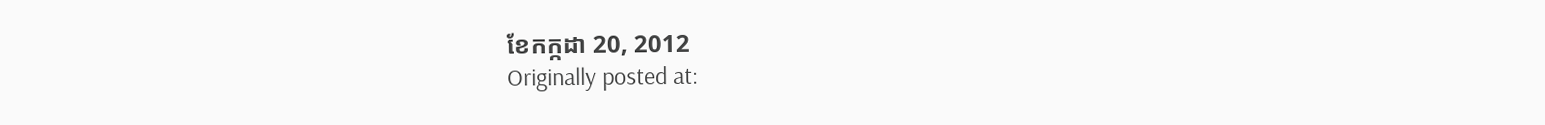ខែកក្កដា 20, 2012
Originally posted at: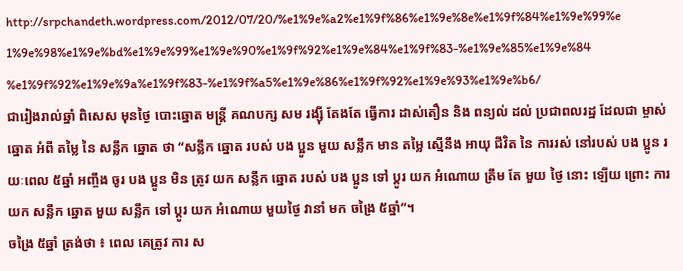http://srpchandeth.wordpress.com/2012/07/20/%e1%9e%a2%e1%9f%86%e1%9e%8e%e1%9f%84%e1%9e%99%e1%9e%98%e1%9e%bd%e1%9e%99%e1%9e%90%e1%9f%92%e1%9e%84%e1%9f%83-%e1%9e%85%e1%9e%84%e1%9f%92%e1%9e%9a%e1%9f%83-%e1%9f%a5%e1%9e%86%e1%9f%92%e1%9e%93%e1%9e%b6/
ជារៀងរាល់ឆ្នាំ ពិសេស មុនថ្ងៃ បោះឆ្នោត មន្រ្តី គណបក្ស សម រង្ស៊ី តែងតែ ធ្វើការ ដាស់តឿន និង ពន្យល់ ដល់ ប្រជាពលរដ្ឋ ដែលជា ម្ចាស់ ឆ្នោត អំពី តម្លៃ នៃ សន្លឹក ឆ្នោត ថា “សន្លឹក ឆ្នោត របស់ បង ប្អូន មួយ សន្លឹក មាន តម្លៃ ស្មើនឹង អាយុ ជីវិត នៃ ការរស់ នៅរបស់ បង ប្អូន រយៈពេល ៥ឆ្នាំ អញ្ចឹង ចូរ បង ប្អូន មិន ត្រូវ យក សន្លឹក ឆ្នោត របស់ បង ប្អូន ទៅ ប្តូរ យក អំណោយ ត្រឹម តែ មួយ ថ្ងៃ នោះ ឡើយ ព្រោះ ការ យក សន្លឹក ឆ្នោត មួយ សន្លឹក ទៅ ប្តូរ យក អំណោយ មួយថ្ងៃ វានាំ មក ចង្រៃ ៥ឆ្នាំ”។
ចង្រៃ ៥ឆ្នាំ ត្រង់ថា ៖ ពេល គេត្រូវ ការ ស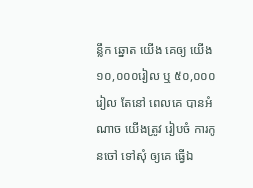ន្លឹក ឆ្នោត យើង គេឲ្យ យើង ១០,០០០រៀល ឬ ៥០,០០០ រៀល តែនៅ ពេលគេ បានអំណាច យើងត្រូវ រៀបចំ ការកូនចៅ ទៅសុំ ឲ្យគេ ធ្វើឯ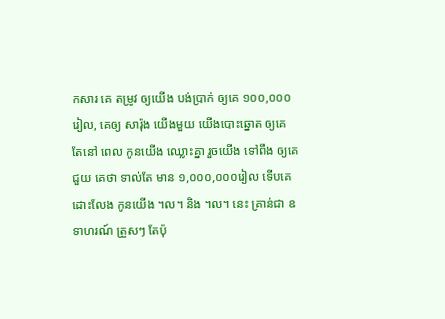កសារ គេ តម្រូវ ឲ្យយើង បង់ប្រាក់ ឲ្យគេ ១០០,០០០រៀល, គេឲ្យ សារ៉ុង យើងមួយ យើងបោះឆ្នោត ឲ្យគេ តែនៅ ពេល កូនយើង ឈ្លោះគ្នា រួចយើង ទៅពឹង ឲ្យគេជួយ គេថា ទាល់តែ មាន ១,០០០,០០០រៀល ទើបគេ ដោះលែង កូនយើង ។ល។ និង ។ល។ នេះ គ្រាន់ជា ឧទាហរណ៍ ត្រួសៗ តែប៉ុ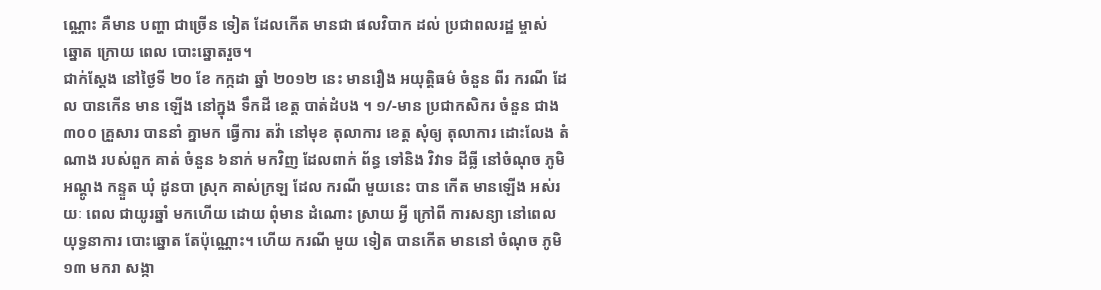ណ្ណោះ គឺមាន បញ្ហា ជាច្រើន ទៀត ដែលកើត មានជា ផលវិបាក ដល់ ប្រជាពលរដ្ឋ ម្ចាស់ ឆ្នោត ក្រោយ ពេល បោះឆ្នោតរួច។
ជាក់ស្តែង នៅថ្ងៃទី ២០ ខែ កក្កដា ឆ្នាំ ២០១២ នេះ មានរឿង អយុត្តិធម៌ ចំនួន ពីរ ករណី ដែល បានកើន មាន ឡើង នៅក្នុង ទឹកដី ខេត្ត បាត់ដំបង ។ ១/-មាន ប្រជាកសិករ ចំនួន ជាង៣០០ គ្រួសារ បាននាំ គ្នាមក ធ្វើការ តវ៉ា នៅមុខ តុលាការ ខេត្ត សុំឲ្យ តុលាការ ដោះលែង តំណាង របស់ពួក គាត់ ចំនួន ៦នាក់ មកវិញ ដែលពាក់ ព័ន្ធ ទៅនិង វិវាទ ដីធ្លី នៅចំណុច ភូមិ អណ្តូង កន្ទួត ឃុំ ដូនបា ស្រុក គាស់ក្រឡ ដែល ករណី មួយនេះ បាន កើត មានឡើង អស់រយៈ ពេល ជាយូរឆ្នាំ មកហើយ ដោយ ពុំមាន ដំណោះ ស្រាយ អ្វី ក្រៅពី ការសន្យា នៅពេល យុទ្ធនាការ បោះឆ្នោត តែប៉ុណ្ណោះ។ ហើយ ករណី មួយ ទៀត បានកើត មាននៅ ចំណុច ភូមិ ១៣ មករា សង្កា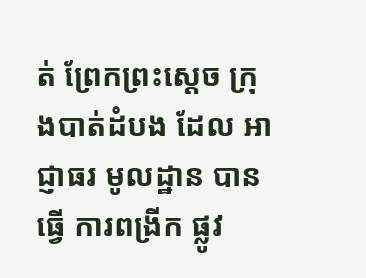ត់ ព្រែកព្រះស្តេច ក្រុងបាត់ដំបង ដែល អាជ្ញាធរ មូលដ្ឋាន បានធ្វើ ការពង្រីក ផ្លូវ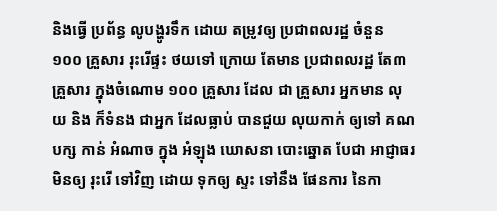និងធ្វើ ប្រព័ន្ធ លូបង្ហូរទឹក ដោយ តម្រូវឲ្យ ប្រជាពលរដ្ឋ ចំនួន ១០០ គ្រួសារ រុះរើផ្ទះ ថយទៅ ក្រោយ តែមាន ប្រជាពលរដ្ឋ តែ៣ គ្រួសារ ក្នុងចំណោម ១០០ គ្រួសារ ដែល ជា គ្រួសារ អ្នកមាន លុយ និង ក៏ទំនង ជាអ្នក ដែលធ្លាប់ បានជួយ លុយកាក់ ឲ្យទៅ គណបក្ស កាន់ អំណាច ក្នុង អំឡុង ឃោសនា បោះឆ្នោត បែជា អាជ្ញាធរ មិនឲ្យ រុះរើ ទៅវិញ ដោយ ទុកឲ្យ ស្ទះ ទៅនឹង ផែនការ នៃកា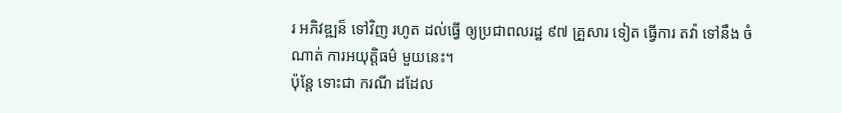រ អភិវឌ្ឍន៏ ទៅវិញ រហូត ដល់ធ្វើ ឲ្យប្រជាពលរដ្ឋ ៩៧ គ្រួសារ ទៀត ធ្វើការ តវ៉ា ទៅនឹង ចំណាត់ ការអយុត្តិធម៌ មួយនេះ។
ប៉ុន្តែ ទោះជា ករណី ដដែល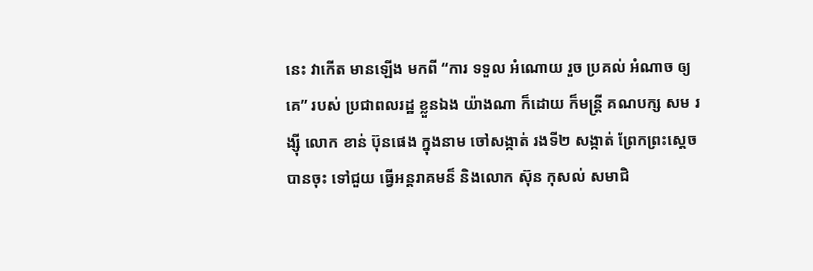នេះ វាកើត មានឡើង មកពី “ការ ទទួល អំណោយ រួច ប្រគល់ អំណាច ឲ្យគេ” របស់ ប្រជាពលរដ្ឋ ខ្លួនឯង យ៉ាងណា ក៏ដោយ ក៏មន្រ្តី គណបក្ស សម រង្ស៊ី លោក ខាន់ ប៊ុនផេង ក្នុងនាម ចៅសង្កាត់ រងទី២ សង្កាត់ ព្រែកព្រះស្តេច បានចុះ ទៅជួយ ធ្វើអន្តរាគមន៏ និងលោក ស៊ុន កុសល់ សមាជិ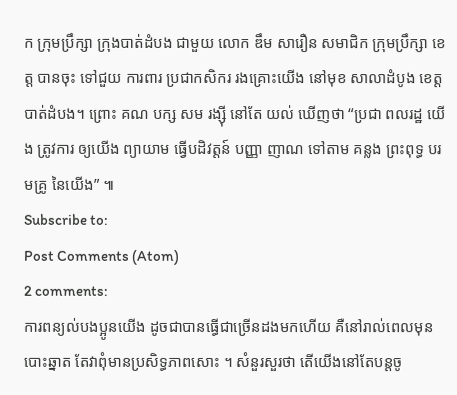ក ក្រុមប្រឹក្សា ក្រុងបាត់ដំបង ជាមួយ លោក ឌឹម សារឿន សមាជិក ក្រុមប្រឹក្សា ខេត្ត បានចុះ ទៅជួយ ការពារ ប្រជាកសិករ រងគ្រោះយើង នៅមុខ សាលាដំបូង ខេត្តបាត់ដំបង។ ព្រោះ គណ បក្ស សម រង្ស៊ី នៅតែ យល់ ឃើញថា “ប្រជា ពលរដ្ឋ យើង ត្រូវការ ឲ្យយើង ព្យាយាម ធ្វើបដិវត្តន៍ បញ្ញា ញាណ ទៅតាម គន្លង ព្រះពុទ្ធ បរមគ្រូ នៃយើង” ៕
Subscribe to:
Post Comments (Atom)
2 comments:
ការពន្យល់បងប្អូនយើង ដូចជាបានធ្ធើជាច្រើនដងមកហើយ គឺនៅរាល់ពេលមុនបោះឆ្នាត តែវាពុំមានប្រសិទ្ធភាពសោះ ។ សំនួរសួរថា តើយើងនៅតែបន្តចូ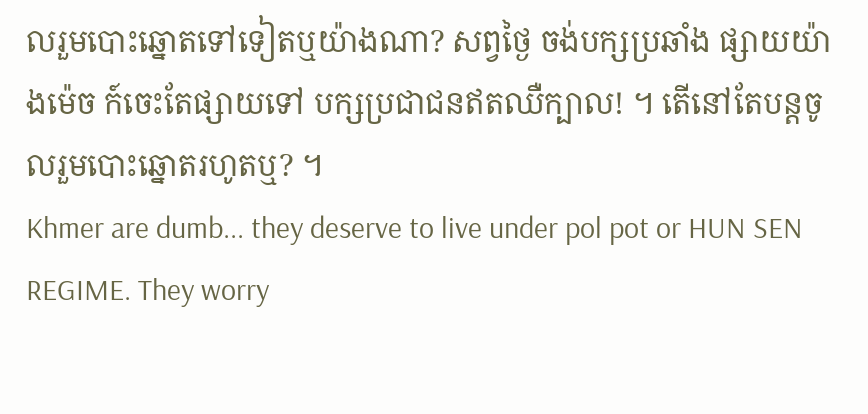លរួមបោះឆ្នោតទៅទៀតឬយ៉ាងណា? សព្វថ្ងៃ ចង់បក្សប្រឆាំង ផ្សាយយ៉ាងម៉េច ក៍ចេះតែផ្សាយទៅ បក្សប្រជាជនឥតឈឺក្បាល! ។ តើនៅតែបន្តចូលរួមបោះឆ្នោតរហូតឬ? ។
Khmer are dumb... they deserve to live under pol pot or HUN SEN REGIME. They worry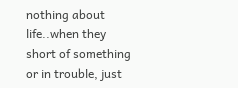nothing about life..when they short of something or in trouble, just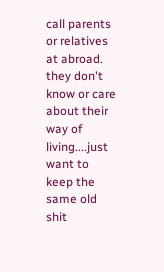call parents or relatives at abroad. they don't know or care about their way of living....just want to keep the same old shit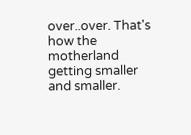over..over. That's how the motherland getting smaller and smaller.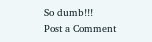So dumb!!!
Post a Comment